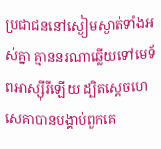ប្រជាជននៅស្ងៀមស្ងាត់ទាំងអស់គ្នា គ្មាននរណាឆ្លើយទៅមេទ័ពអាស្ស៊ីរីឡើយ ដ្បិតស្តេចហេសេគាបានបង្គាប់ពួកគេ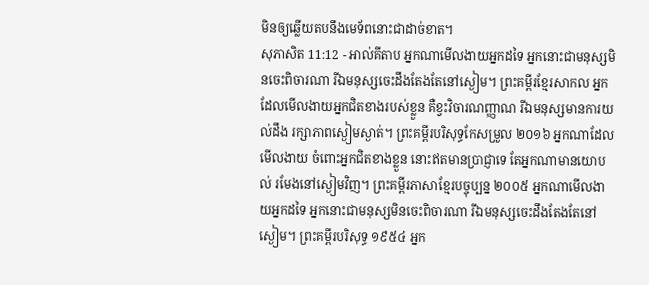មិនឲ្យឆ្លើយតបនឹងមេទ័ពនោះជាដាច់ខាត។
សុភាសិត 11:12 - អាល់គីតាប អ្នកណាមើលងាយអ្នកដទៃ អ្នកនោះជាមនុស្សមិនចេះពិចារណា រីឯមនុស្សចេះដឹងតែងតែនៅស្ងៀម។ ព្រះគម្ពីរខ្មែរសាកល អ្នកដែលមើលងាយអ្នកជិតខាងរបស់ខ្លួន គឺខ្វះវិចារណញ្ញាណ រីឯមនុស្សមានការយល់ដឹង រក្សាភាពស្ងៀមស្ងាត់។ ព្រះគម្ពីរបរិសុទ្ធកែសម្រួល ២០១៦ អ្នកណាដែលមើលងាយ ចំពោះអ្នកជិតខាងខ្លួន នោះឥតមានប្រាជ្ញាទេ តែអ្នកណាមានយោបល់ រមែងនៅស្ងៀមវិញ។ ព្រះគម្ពីរភាសាខ្មែរបច្ចុប្បន្ន ២០០៥ អ្នកណាមើលងាយអ្នកដទៃ អ្នកនោះជាមនុស្សមិនចេះពិចារណា រីឯមនុស្សចេះដឹងតែងតែនៅស្ងៀម។ ព្រះគម្ពីរបរិសុទ្ធ ១៩៥៤ អ្នក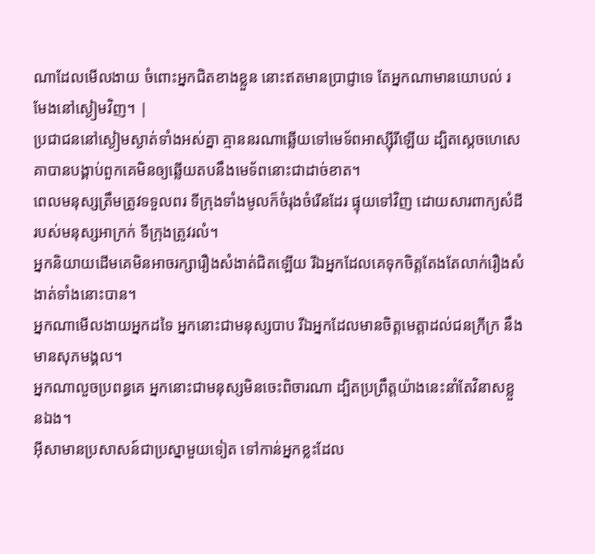ណាដែលមើលងាយ ចំពោះអ្នកជិតខាងខ្លួន នោះឥតមានប្រាជ្ញាទេ តែអ្នកណាមានយោបល់ រមែងនៅស្ងៀមវិញ។ |
ប្រជាជននៅស្ងៀមស្ងាត់ទាំងអស់គ្នា គ្មាននរណាឆ្លើយទៅមេទ័ពអាស្ស៊ីរីឡើយ ដ្បិតស្តេចហេសេគាបានបង្គាប់ពួកគេមិនឲ្យឆ្លើយតបនឹងមេទ័ពនោះជាដាច់ខាត។
ពេលមនុស្សត្រឹមត្រូវទទួលពរ ទីក្រុងទាំងមូលក៏ចំរុងចំរើនដែរ ផ្ទុយទៅវិញ ដោយសារពាក្យសំដីរបស់មនុស្សអាក្រក់ ទីក្រុងត្រូវរលំ។
អ្នកនិយាយដើមគេមិនអាចរក្សារឿងសំងាត់ជិតឡើយ រីឯអ្នកដែលគេទុកចិត្តតែងតែលាក់រឿងសំងាត់ទាំងនោះបាន។
អ្នកណាមើលងាយអ្នកដទៃ អ្នកនោះជាមនុស្សបាប រីឯអ្នកដែលមានចិត្តមេត្តាដល់ជនក្រីក្រ នឹងមានសុភមង្គល។
អ្នកណាលួចប្រពន្ធគេ អ្នកនោះជាមនុស្សមិនចេះពិចារណា ដ្បិតប្រព្រឹត្តយ៉ាងនេះនាំតែវិនាសខ្លួនឯង។
អ៊ីសាមានប្រសាសន៍ជាប្រស្នាមួយទៀត ទៅកាន់អ្នកខ្លះដែល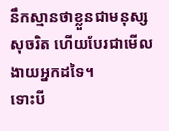នឹកស្មានថាខ្លួនជាមនុស្សសុចរិត ហើយបែរជាមើលងាយអ្នកដទៃ។
ទោះបី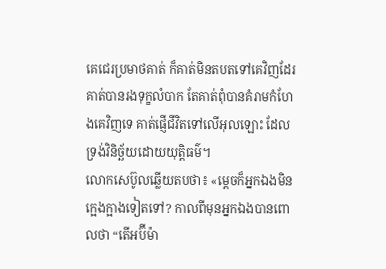គេជេរប្រមាថគាត់ ក៏គាត់មិនតបតទៅគេវិញដែរ គាត់បានរងទុក្ខលំបាក តែគាត់ពុំបានគំរាមកំហែងគេវិញទេ គាត់ផ្ញើជីវិតទៅលើអុលឡោះ ដែលទ្រង់វិនិច្ឆ័យដោយយុត្ដិធម៌។
លោកសេប៊ូលឆ្លើយតបថា៖ «ម្តេចក៏អ្នកឯងមិនក្អេងក្អាងទៀតទៅ? កាលពីមុនអ្នកឯងបានពោលថា “តើអប៊ីម៉ា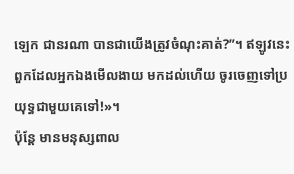ឡេក ជានរណា បានជាយើងត្រូវចំណុះគាត់?”។ ឥឡូវនេះពួកដែលអ្នកឯងមើលងាយ មកដល់ហើយ ចូរចេញទៅប្រយុទ្ធជាមួយគេទៅ!»។
ប៉ុន្តែ មានមនុស្សពាល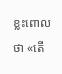ខ្លះពោលថា «តើ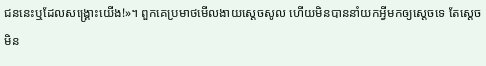ជននេះឬដែលសង្គ្រោះយើង!»។ ពួកគេប្រមាថមើលងាយស្តេចសូល ហើយមិនបាននាំយកអ្វីមកឲ្យស្តេចទេ តែស្តេចមិន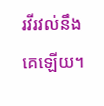រវីរវល់នឹងគេឡើយ។